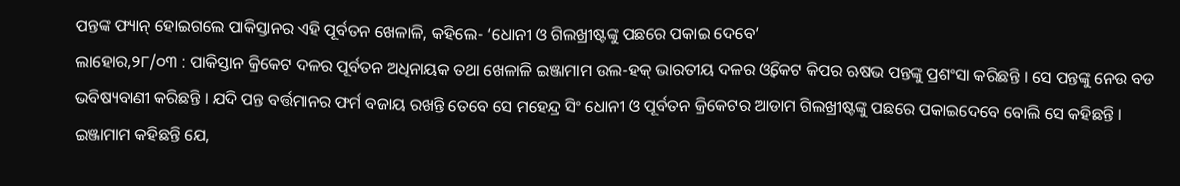ପନ୍ତଙ୍କ ଫ୍ୟାନ୍ ହୋଇଗଲେ ପାକିସ୍ତାନର ଏହି ପୂର୍ବତନ ଖେଳାଳି, କହିଲେ- ‘ଧୋନୀ ଓ ଗିଲଖ୍ରୀଷ୍ଟଙ୍କୁ ପଛରେ ପକାଇ ଦେବେ’
ଲାହୋର,୨୮/୦୩ : ପାକିସ୍ତାନ କ୍ରିକେଟ ଦଳର ପୂର୍ବତନ ଅଧିନାୟକ ତଥା ଖେଳାଳି ଇଞ୍ଜାମାମ ଉଲ-ହକ୍ ଭାରତୀୟ ଦଳର ଓ୍ୱିକେଟ କିପର ଋଷଭ ପନ୍ତଙ୍କୁ ପ୍ରଶଂସା କରିଛନ୍ତି । ସେ ପନ୍ତଙ୍କୁ ନେଉ ବଡ ଭବିଷ୍ୟବାଣୀ କରିଛନ୍ତି । ଯଦି ପନ୍ତ ବର୍ତ୍ତମାନର ଫର୍ମ ବଜାୟ ରଖନ୍ତି ତେବେ ସେ ମହେନ୍ଦ୍ର ସିଂ ଧୋନୀ ଓ ପୂର୍ବତନ କ୍ରିକେଟର ଆଡାମ ଗିଲଖ୍ରୀଷ୍ଟଙ୍କୁ ପଛରେ ପକାଇଦେବେ ବୋଲି ସେ କହିଛନ୍ତି ।
ଇଞ୍ଜାମାମ କହିଛନ୍ତି ଯେ,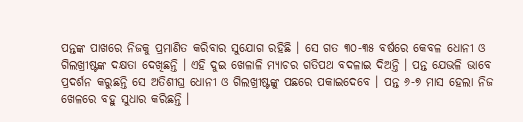ପନ୍ତଙ୍କ ପାଖରେ ନିଜକୁ ପ୍ରମାଣିତ କରିବାର ସୁଯୋଗ ରହିଛି । ସେ ଗତ ୩୦-୩୫ ବର୍ଷରେ କେବଳ ଧୋନୀ ଓ ଗିଲଖ୍ରୀଷ୍ଟଙ୍କ ଦକ୍ଷତା ଦେଖିଛନ୍ତି । ଏହି ଦୁଇ ଖେଳାଳି ମ୍ୟାଚର ଗତିପଥ ବଦଳାଇ ଦିଅନ୍ତି । ପନ୍ତ ଯେଭଳି ଭାବେ ପ୍ରଦର୍ଶନ କରୁଛନ୍ତି ସେ ଅତିଶୀଘ୍ର ଧୋନୀ ଓ ଗିଲଖ୍ରୀଷ୍ଟଙ୍କୁ ପଛରେ ପକାଇଦେବେ । ପନ୍ତ ୬-୭ ମାସ ହେଲା ନିଜ ଖେଳରେ ବହୁ ସୁଧାର କରିଛନ୍ତି ।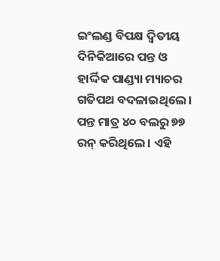ଇଂଲଣ୍ଡ ବିପକ୍ଷ ଦ୍ୱିତୀୟ ଦିନିକିଆରେ ପନ୍ତ ଓ ହାର୍ଦ୍ଦିକ ପାଣ୍ଡ୍ୟା ମ୍ୟାଚର ଗତିପଥ ବଦଳାଇଥିଲେ । ପନ୍ତ ମାତ୍ର ୪୦ ବଲରୁ ୭୭ ରନ୍ କରିଥିଲେ । ଏହି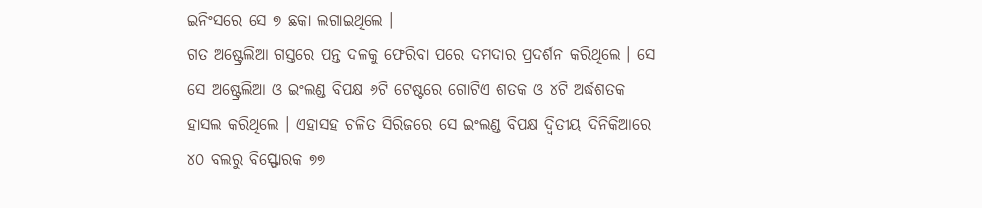ଇନିଂସରେ ସେ ୭ ଛକା ଲଗାଇଥିଲେ ।
ଗତ ଅଷ୍ଟ୍ରେଲିଆ ଗସ୍ତରେ ପନ୍ତ ଦଳକୁ ଫେରିବା ପରେ ଦମଦାର ପ୍ରଦର୍ଶନ କରିଥିଲେ । ସେ ସେ ଅଷ୍ଟ୍ରେଲିଆ ଓ ଇଂଲଣ୍ଡ ବିପକ୍ଷ ୬ଟି ଟେଷ୍ଟରେ ଗୋଟିଏ ଶତକ ଓ ୪ଟି ଅର୍ଦ୍ଧଶତକ ହାସଲ କରିଥିଲେ । ଏହାସହ ଚଳିତ ସିରିଜରେ ସେ ଇଂଲଣ୍ଡ ବିପକ୍ଷ ଦ୍ୱିତୀୟ ଦିନିକିଆରେ ୪୦ ବଲରୁ ବିସ୍ଫୋରକ ୭୭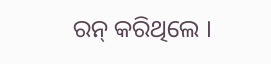ରନ୍ କରିଥିଲେ ।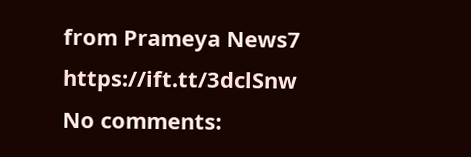from Prameya News7 https://ift.tt/3dclSnw
No comments: